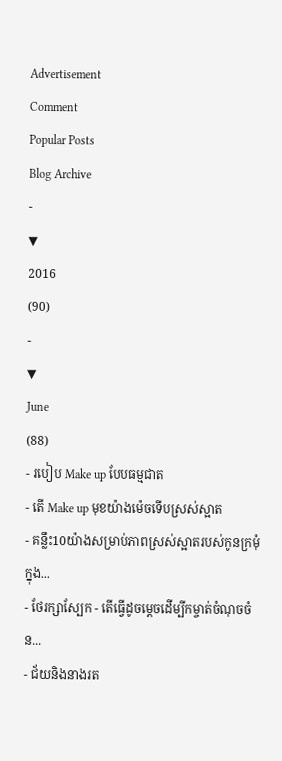Advertisement
Comment
Popular Posts
Blog Archive
-
▼
2016
(90)
-
▼
June
(88)
- របៀប Make up បែបធម្មជាត
- តើ Make up មុខយ៉ាងម៉េចទើបស្រស់ស្អាត
- គន្លឹះ10យ៉ាងសម្រាប់ភាពស្រស់ស្អាតរបស់កូនក្រមុំក្នុង...
- ថែរក្សាស្បែក - តើធ្វើដូចម្តេចដើម្បីកម្ចាត់ចំណុចចំន...
- ជ័យនិងនាងរត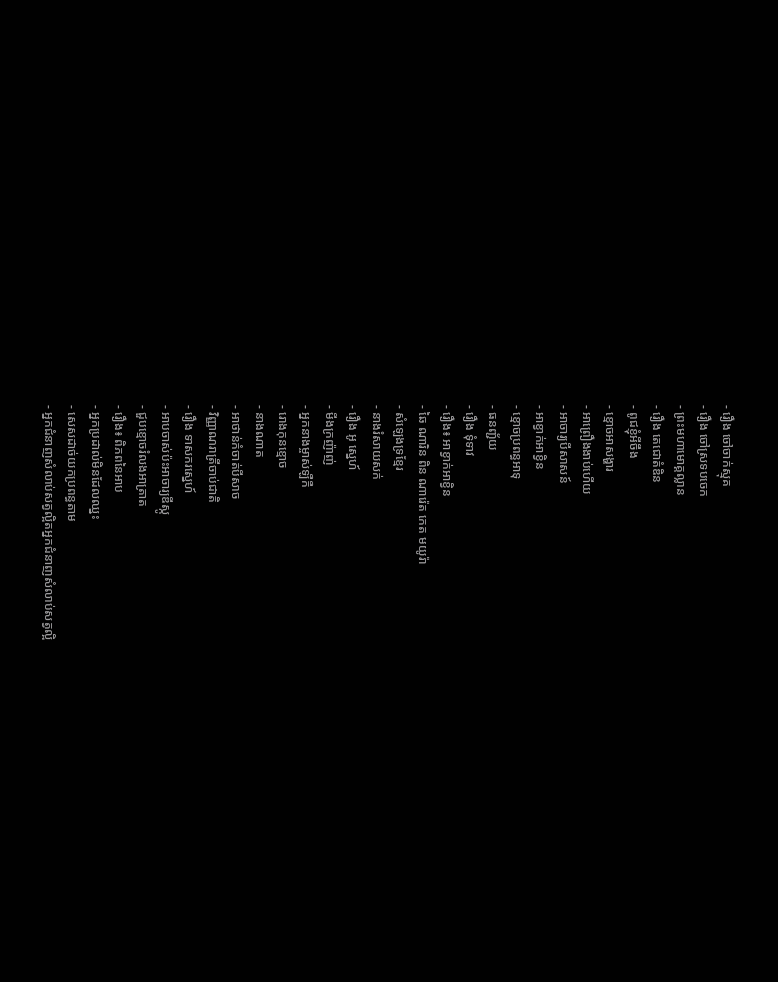- រឿង ចៅចាក់ស្មុគ
- រឿង ចៅស្រទបចេក
- ព្រះមហាមោគ្គល្លាន
- រឿង តេជោតំឌិន
- ពូជខ្ញុំអីចឹង
- ខ្មោចអាសង្ហារ
- អាព្រឿងងាប់ហើយ
- អាចារ្យបីសាសន៍
- អាខ្វាក់អាខ្វិន
- ខ្មោចប្រពន្ធអាទុ
- ធនញ្ជ័យ
- រឿង ទុំទាវ
- រឿង៖ អាខ្វាក់អាខ្វិន
- ឆៃ ណារិន ពិន ណារ៉េត កេត មយូរ៉ា
- សំឡេងទ្រខ្មែរ
- នាងរំសាយសក់
- រឿង អូ ស្នេហ៍
- មីងក្រញ៉ាញ់
- អ្នកនាងម្ចាស់ឡឺកឺ
- រោងកុនខ្មោច
- នាងណាត
- អាថាន់កំចាត់បីសាច
- វិញ្ញាណរាត្រីចាប់ជាតិ
- រឿង ទាសករស្នេហ៍
- អាបចាស់ប៉ះអាចារ្យឌីស្កូ
- ជួបខ្មោចរំលងអាត្រាត
- រឿង៖ ពិភពនៃអាប
- អ្នកប្រដាល់មិនដែលឈ្នះ
- សេសដាច់យកប្រពន្ធតាម
- អ្នកជំនាញសំលាប់សត្វល្អិតអ្នកជំនាញសំលាប់សត្វល្អិ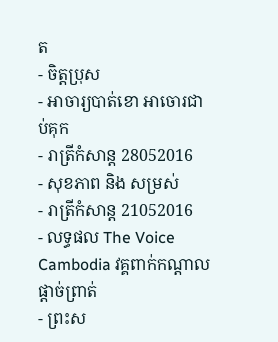ត
- ចិត្តប្រុស
- អាចារ្យបាត់ខោ អាចោរជាប់គុក
- រាត្រីកំសាន្ត 28052016
- សុខភាព និង សម្រស់
- រាត្រីកំសាន្ត 21052016
- លទ្ធផល The Voice Cambodia វគ្គពាក់កណ្តាលផ្តាច់ព្រាត់
- ព្រះស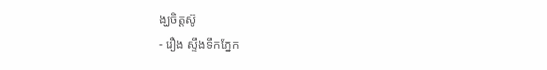ង្ឃចិត្តស៊ូ
- រឿង ស្ទឹងទឹកភ្នែក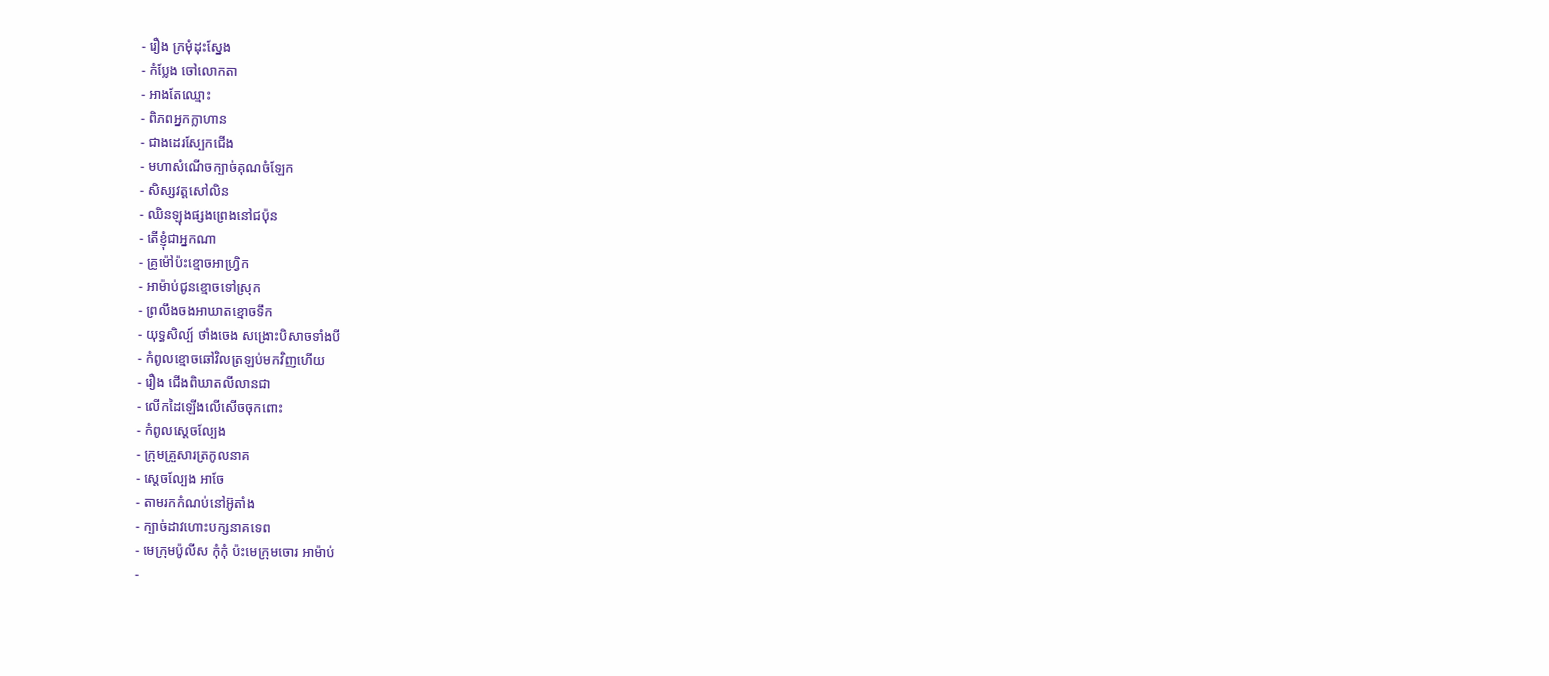- រឿង ក្រមុំដុះស្នែង
- កំប្លែង ចៅលោកតា
- អាងតែឈ្មោះ
- ពិភពអ្នកក្លាហាន
- ជាងដេរស្បែកជើង
- មហាសំណើចក្បាច់គុណចំឡែក
- សិស្សវត្តសៅលិន
- ឈិនឡុងផ្សងព្រេងនៅជប៉ុន
- តើខ្ញុំជាអ្នកណា
- គ្រូម៉ៅប៉ះខ្មោចអាហ្វ្រិក
- អាម៉ាប់ជូនខ្មោចទៅស្រុក
- ព្រលឹងចងអាឃាតខ្មោចទឹក
- យុទ្ធសិល្ប៍ ថាំងចេង សង្រោះបិសាចទាំងបី
- កំពូលខ្មោចឆៅវិលត្រឡប់មកវិញហើយ
- រឿង ជើងពិឃាតលីលានជា
- លើកដៃឡើងលើសើចចុកពោះ
- កំពូលស្ដេចល្បែង
- ក្រុមគ្រួសារត្រកូលនាគ
- ស្តេចល្បែង អាចែ
- តាមរកកំណប់នៅអ៊ូតាំង
- ក្បាច់ដាវហោះបក្សនាគទេព
- មេក្រុមប៉ូលីស កុំកុំ ប៉ះមេក្រុមចោរ អាម៉ាប់
-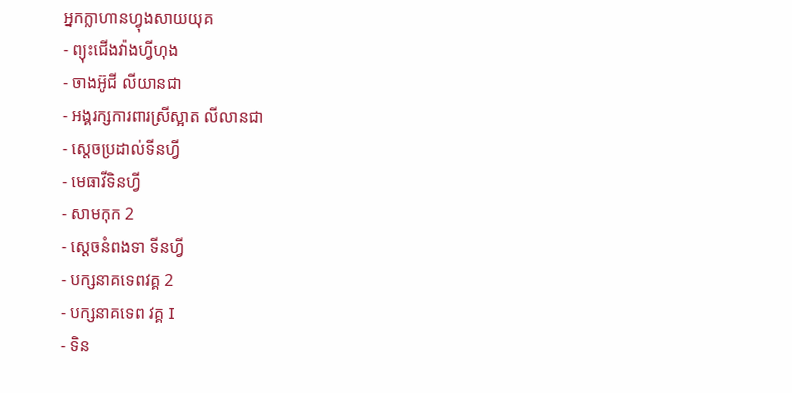អ្នកក្លាហានហ្វុងសាយយុគ
- ព្យុះជើងវ៉ាងហ្វីហុង
- ចាងអ៊ូជី លីយានជា
- អង្គរក្សការពារស្រីស្អាត លីលានជា
- ស្តេចប្រដាល់ទីនហ្វី
- មេធាវីទិនហ្វី
- សាមកុក 2
- ស្តេចនំពងទា ទីនហ្វី
- បក្សនាគទេពវគ្គ 2
- បក្សនាគទេព វគ្គ I
- ទិន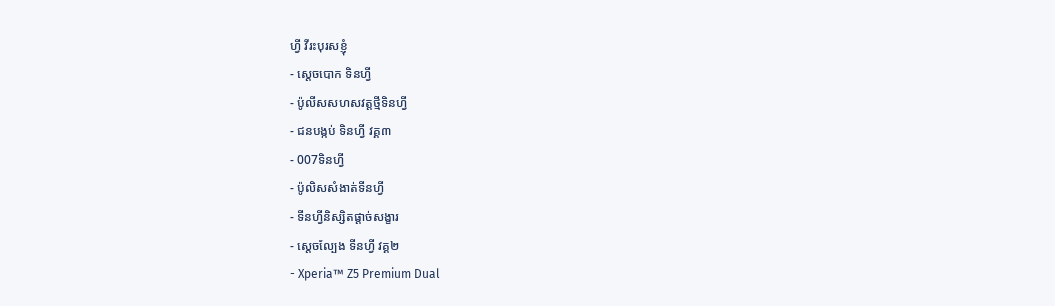ហ្វី វីរះបុរសខ្ញុំ
- ស្ដេចបោក ទិនហ្វី
- ប៉ូលីសសហសវត្តថ្មីទិនហ្វី
- ជនបង្កប់ ទិនហ្វី វគ្គ៣
- 007ទិនហ្វី
- ប៉ូលិសសំងាត់ទីនហ្វី
- ទីនហ្វីនិស្សិតផ្តាច់សង្ខារ
- ស្តេចល្បែង ទីនហ្វី វគ្គ២
- Xperia™ Z5 Premium Dual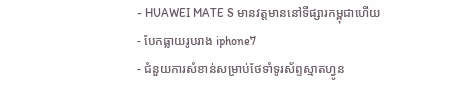- HUAWEI MATE S មានវត្តមាននៅទីផ្សារកម្ពុជាហើយ
- បែកធ្លាយរូបរាង iphone7
- ជំនួយការសំខាន់សម្រាប់ថែទាំទូរស័ព្ទស្មាតហ្វូន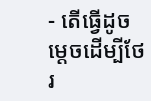- តើធ្វើដូចម្តេចដើម្បីថែរ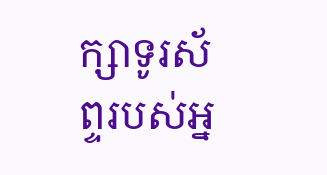ក្សាទូរស័ព្ទរបស់អ្ន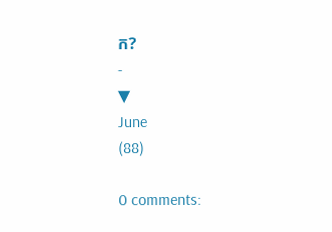ក?
-
▼
June
(88)

0 comments: